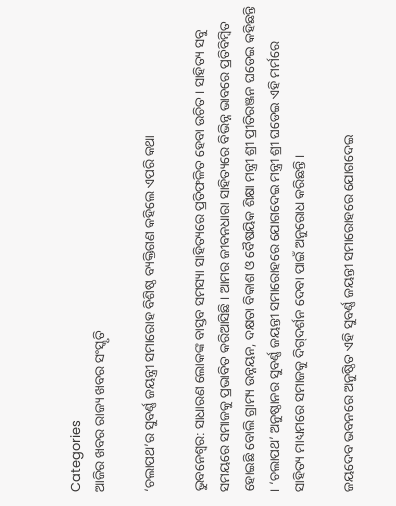Categories
ଆଜିର ଖବର ରାଜ୍ୟ ଖବର ସଂସ୍କୃତି

‘ଚଲାପଥ’ର ସୁବର୍ଣ୍ଣ ଜୟନ୍ତ୍ରୀ ସମାରୋହ ବିଶିଷ୍ଠ ବ୍ୟକ୍ତିଗଣ କହିଲେ ଏପରି କଥା

ଭୁବନେଶ୍ୱର: ସାଧାରଣ ଲୋକଙ୍କ ବାସ୍ତବ ସମସ୍ୟା ସାହିତ୍ୟରେ ପ୍ରତିଫଳିତ ହେବା ଉଚିତ । ସାହିତ୍ୟ ସବୁ ସମୟରେ ସମାଜକୁ ପ୍ରଭାବିତ କରିଆସିଛି । ଆମର ଜୀବନଧାରା ସାହିତ୍ୟରେ ବିଭିନ୍ନ ଭାବରେ ପ୍ରତିବିମ୍ବିତ ହୋଇଛି ବୋଲି ଗ୍ରାମ୍ୟ ଉନ୍ନୟନ, ଦକ୍ଷତା ବିକାଶ ଓ ବୈଷୟିକ ଶିକ୍ଷା ମନ୍ତ୍ରୀ ଶ୍ରୀ ପ୍ରୀତିରଞ୍ଜନ ଘଡେଇ କହିଛନ୍ତି । ‘ଚଲାପଥ’ ଅନୁଷ୍ଠାନର ସୁବର୍ଣ୍ଣ ଜୟନ୍ତୀ ସମାରୋହରେ ଯୋଗଦେଇ ମନ୍ତ୍ରୀ ଶ୍ରୀ ଘଡେଇ ଏହି ମର୍ମରେ ସାହିତ୍ୟ ମାଧ୍ୟମରେ ସମାଜକୁ ଦିଗ୍‌ଦର୍ଶନ ଦେବା ପାଇଁ ଅନୁରୋଧ କରିଛନ୍ତି ।

ଜୟଦେବ ଭବନରେ ଅନୁଷ୍ଠିତ ଏହି ସୁବର୍ଣ୍ଣ ଜୟନ୍ତୀ ସମାରୋହରେ ଯୋଗଦେଇ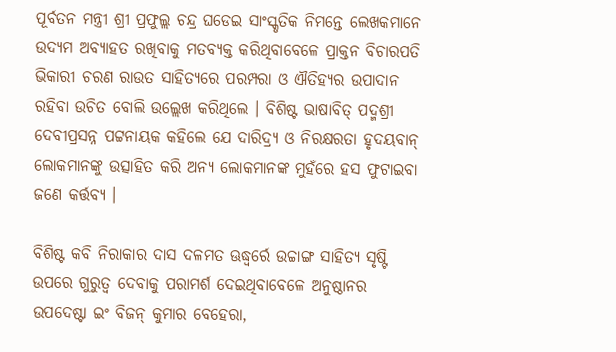ପୂର୍ବତନ ମନ୍ତ୍ରୀ ଶ୍ରୀ ପ୍ରଫୁଲ୍ଲ ଚନ୍ଦ୍ର ଘଡେଇ ସାଂସ୍କୃତିକ ନିମନ୍ତେ ଲେଖକମାନେ ଉଦ୍ୟମ ଅବ୍ୟାହତ ରଖିବାକୁ ମତବ୍ୟକ୍ତ କରିଥିବାବେଳେ ପ୍ରାକ୍ତନ ବିଚାରପତି ଭିକାରୀ ଚରଣ ରାଉତ ସାହିତ୍ୟରେ ପରମ୍ପରା ଓ ଐତିହ୍ୟର ଉପାଦାନ ରହିବା ଉଚିତ ବୋଲି ଉଲ୍ଲେଖ କରିଥିଲେ । ବିଶିଷ୍ଟ ଭାଷାବିତ୍‌ ପଦ୍ମଶ୍ରୀ ଦେବୀପ୍ରସନ୍ନ ପଟ୍ଟନାୟକ କହିଲେ ଯେ ଦାରିଦ୍ର୍ୟ ଓ ନିରକ୍ଷରତା ହୃଦୟବାନ୍‌ ଲୋକମାନଙ୍କୁ ଉତ୍ସାହିତ କରି ଅନ୍ୟ ଲୋକମାନଙ୍କ ମୁହଁରେ ହସ ଫୁଟାଇବା ଜଣେ କର୍ତ୍ତବ୍ୟ ।

ବିଶିଷ୍ଟ କବି ନିରାକାର ଦାସ ଦଳମତ ଊଦ୍ଧ୍ୱର୍ରେ ଉଚ୍ଚାଙ୍ଗ ସାହିତ୍ୟ ସୃଷ୍ଟି ଉପରେ ଗୁରୁତ୍ୱ ଦେବାକୁ ପରାମର୍ଶ ଦେଇଥିବାବେଳେ ଅନୁଷ୍ଠାନର ଉପଦେଷ୍ଟା ଇଂ ବିଜନ୍‌ କୁମାର ବେହେରା,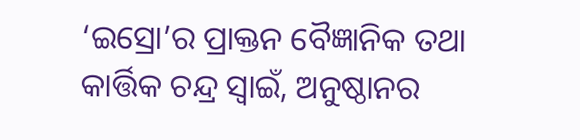‘ଇସ୍ରୋ’ର ପ୍ରାକ୍ତନ ବୈଜ୍ଞାନିକ ତଥା କାର୍ତ୍ତିକ ଚନ୍ଦ୍ର ସ୍ୱାଇଁ, ଅନୁଷ୍ଠାନର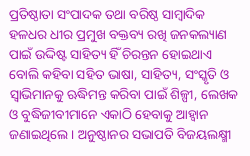ପ୍ରତିଷ୍ଠାତା ସଂପାଦକ ତଥା ବରିଷ୍ଠ ସାମ୍ବାଦିକ ହଳଧର ଧୀର ପ୍ରମୁଖ ବକ୍ତବ୍ୟ ରଖି ଜନକଲ୍ୟାଣ ପାଇଁ ଉଦ୍ଦିଷ୍ଟ ସାହିତ୍ୟ ହିଁ ଚିରନ୍ତନ ହୋଇଥାଏ ବୋଲି କହିବା ସହିତ ଭାଷା, ସାହିତ୍ୟ, ସଂସ୍କୃତି ଓ ସ୍ୱାଭିମାନକୁ ଋଦ୍ଧିମନ୍ତ କରିବା ପାଇଁ ଶିଳ୍ପୀ, ଲେଖକ ଓ ବୁଦ୍ଧିଜୀବୀମାନେ ଏକାଠି ହେବାକୁ ଆହ୍ୱାନ ଜଣାଇଥିଲେ । ଅନୁଷ୍ଠାନର ସଭାପତି ବିଜୟଲକ୍ଷ୍ମୀ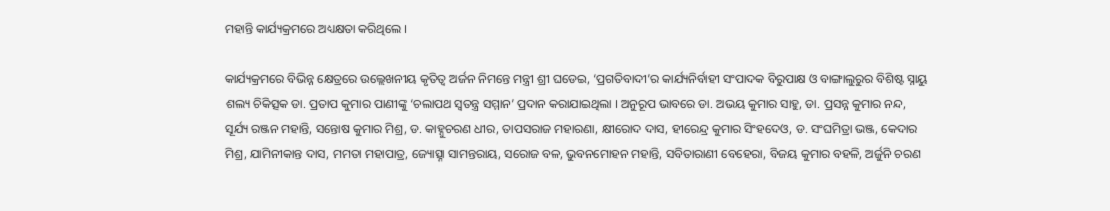ମହାନ୍ତି କାର୍ଯ୍ୟକ୍ରମରେ ଅଧ୍ୟକ୍ଷତା କରିଥିଲେ ।

କାର୍ଯ୍ୟକ୍ରମରେ ବିଭିନ୍ନ କ୍ଷେତ୍ରରେ ଉଲ୍ଲେଖନୀୟ କୃତିତ୍ୱ ଅର୍ଜନ ନିମନ୍ତେ ମନ୍ତ୍ରୀ ଶ୍ରୀ ଘଡେଇ, ‘ପ୍ରଗତିବାଦୀ’ର କାର୍ଯ୍ୟନିର୍ବାହୀ ସଂପାଦକ ବିରୁପାକ୍ଷ ଓ ବାଙ୍ଗାଲୁରୁର ବିଶିଷ୍ଟ ସ୍ନାୟୁ ଶଲ୍ୟ ଚିକିତ୍ସକ ଡା. ପ୍ରତାପ କୁମାର ପାଣୀଙ୍କୁ ‘ଚଲାପଥ ସ୍ୱତନ୍ତ୍ର ସମ୍ମାନ’ ପ୍ରଦାନ କରାଯାଇଥିଲା । ଅନୁରୂପ ଭାବରେ ଡା. ଅଭୟ କୁମାର ସାହୁ, ଡା. ପ୍ରସନ୍ନ କୁମାର ନନ୍ଦ, ସୂର୍ଯ୍ୟ ରଞ୍ଜନ ମହାନ୍ତି, ସନ୍ତୋଷ କୁମାର ମିଶ୍ର, ଡ. କାହ୍ନୁଚରଣ ଧୀର, ତାପସରାଜ ମହାରଣା, କ୍ଷୀରୋଦ ଦାସ, ହୀରେନ୍ଦ୍ର କୁମାର ସିଂହଦେଓ, ଡ. ସଂଘମିତ୍ରା ଭଞ୍ଜ, କେଦାର ମିଶ୍ର, ଯାମିନୀକାନ୍ତ ଦାସ, ମମତା ମହାପାତ୍ର, ଜ୍ୟୋତ୍ସ୍ନା ସାମନ୍ତରାୟ, ସରୋଜ ବଳ, ଭୁବନମୋହନ ମହାନ୍ତି, ସବିତାରାଣୀ ବେହେରା, ବିଜୟ କୁମାର ବହଳି, ଅର୍ଜୁନି ଚରଣ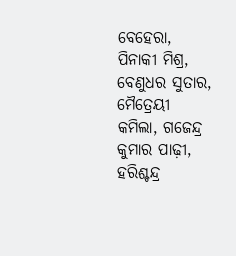ବେହେରା, ପିନାକୀ ମିଶ୍ର, ବେଣୁଧର ସୁତାର, ମୈତ୍ରେୟୀ କମିଲା, ଗଜେନ୍ଦ୍ର କୁମାର ପାଢ଼ୀ, ହରିଶ୍ଚନ୍ଦ୍ର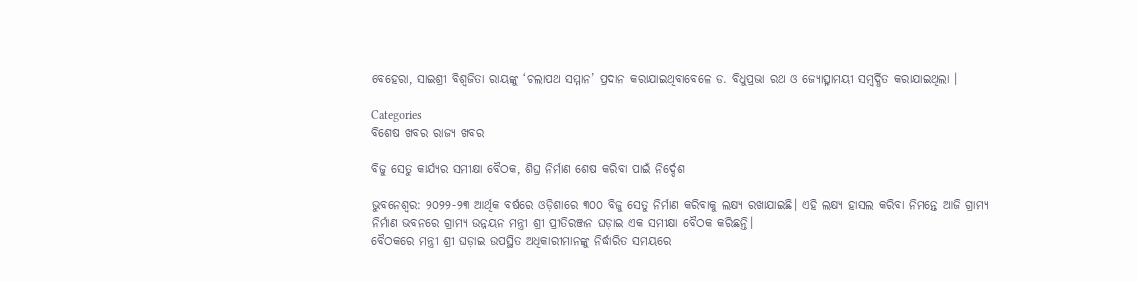ବେହେରା, ସାଇଶ୍ରୀ ବିଶ୍ୱଜିତା ରାୟଙ୍କୁ ‘ଚଲାପଥ ସମ୍ମାନ’ ପ୍ରଦାନ କରାଯାଇଥିବାବେଳେ ଡ. ବିଧୁପ୍ରଭା ରଥ ଓ ଜ୍ୟୋତ୍ସ୍ନାମୟୀ ସମ୍ବର୍ଦ୍ଧିତ କରାଯାଇଥିଲା ।

Categories
ବିଶେଷ ଖବର ରାଜ୍ୟ ଖବର

ବିଜୁ ସେତୁ କାର୍ଯ୍ୟର ସମୀକ୍ଷା ବୈଠକ, ଶିଘ୍ର ନିର୍ମାଣ ଶେଷ କରିବା ପାଇଁ ନିର୍ଦ୍ଦେଶ

ଭୁବନେଶ୍ୱର: ୨୦୨୨-୨୩ ଆର୍ଥିକ ବର୍ଷରେ ଓଡ଼ିଶାରେ ୩୦୦ ବିଜୁ ସେତୁ ନିର୍ମାଣ କରିବାକୁ ଲକ୍ଷ୍ୟ ରଖାଯାଇଛି। ଏହି ଲକ୍ଷ୍ୟ ହାସଲ କରିବା ନିମନ୍ତେ ଆଜି ଗ୍ରାମ୍ୟ ନିର୍ମାଣ ଭବନରେ ଗ୍ରାମ୍ୟ ଉନ୍ନୟନ ମନ୍ତ୍ରୀ ଶ୍ରୀ ପ୍ରୀତିରଞ୍ଜନ ଘଡ଼ାଇ ଏକ ସମୀକ୍ଷା ବୈଠକ କରିଛନ୍ତି।
ବୈଠକରେ ମନ୍ତ୍ରୀ ଶ୍ରୀ ଘଡ଼ାଇ ଉପସ୍ଥିତ ଅଧିକାରୀମାନଙ୍କୁ ନିର୍ଦ୍ଧାରିତ ସମୟରେ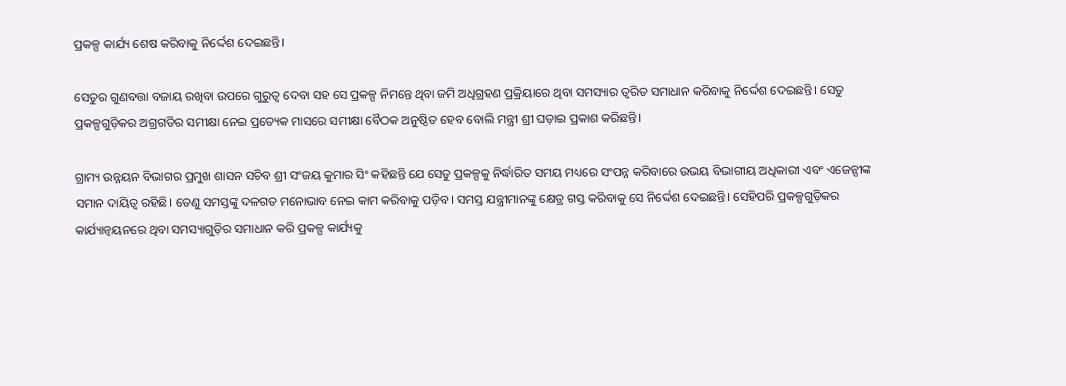ପ୍ରକଳ୍ପ କାର୍ଯ୍ୟ ଶେଷ କରିବାକୁ ନିର୍ଦ୍ଦେଶ ଦେଇଛନ୍ତି।

ସେତୁର ଗୁଣବତ୍ତା ବଜାୟ ରଖିବା ଉପରେ ଗୁରୁତ୍ୱ ଦେବା ସହ ସେ ପ୍ରକଳ୍ପ ନିମନ୍ତେ ଥିବା ଜମି ଅଧିଗ୍ରହଣ ପ୍ରକ୍ରିୟାରେ ଥିବା ସମସ୍ୟାର ତ୍ୱରିତ ସମାଧାନ କରିବାକୁ ନିର୍ଦ୍ଦେଶ ଦେଇଛନ୍ତି। ସେତୁ ପ୍ରକଳ୍ପଗୁଡ଼ିକର ଅଗ୍ରଗତିର ସମୀକ୍ଷା ନେଇ ପ୍ରତ୍ୟେକ ମାସରେ ସମୀକ୍ଷା ବୈଠକ ଅନୁଷ୍ଠିତ ହେବ ବୋଲି ମନ୍ତ୍ରୀ ଶ୍ରୀ ଘଡ଼ାଇ ପ୍ରକାଶ କରିଛନ୍ତି।

ଗ୍ରାମ୍ୟ ଉନ୍ନୟନ ବିଭାଗର ପ୍ରମୁଖ ଶାସନ ସଚିବ ଶ୍ରୀ ସଂଜୟ କୁମାର ସିଂ କହିଛନ୍ତି ଯେ ସେତୁ ପ୍ରକଳ୍ପକୁ ନିର୍ଦ୍ଧାରିତ ସମୟ ମଧ୍ୟରେ ସଂପନ୍ନ କରିବାରେ ଉଭୟ ବିଭାଗୀୟ ଅଧିକାରୀ ଏବଂ ଏଜେନ୍ସୀଙ୍କ ସମାନ ଦାୟିତ୍ୱ ରହିଛି। ତେଣୁ ସମସ୍ତଙ୍କୁ ଦଳଗତ ମନୋଭାବ ନେଇ କାମ କରିବାକୁ ପଡ଼ିବ। ସମସ୍ତ ଯନ୍ତ୍ରୀମାନଙ୍କୁ କ୍ଷେତ୍ର ଗସ୍ତ କରିବାକୁ ସେ ନିର୍ଦ୍ଦେଶ ଦେଇଛନ୍ତି। ସେହିପରି ପ୍ରକଳ୍ପଗୁଡ଼ିକର କାର୍ଯ୍ୟାନ୍ୱୟନରେ ଥିବା ସମସ୍ୟାଗୁଡ଼ିର ସମାଧାନ କରି ପ୍ରକଳ୍ପ କାର୍ଯ୍ୟକୁ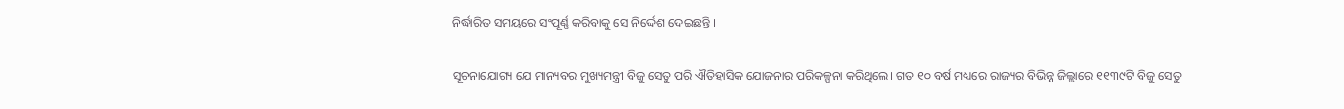ନିର୍ଦ୍ଧାରିତ ସମୟରେ ସଂପୂର୍ଣ୍ଣ କରିବାକୁ ସେ ନିର୍ଦ୍ଦେଶ ଦେଇଛନ୍ତି ।

ସୂଚନାଯୋଗ୍ୟ ଯେ ମାନ୍ୟବର ମୁଖ୍ୟମନ୍ତ୍ରୀ ବିଜୁ ସେତୁ ପରି ଐତିହାସିକ ଯୋଜନାର ପରିକଳ୍ପନା କରିଥିଲେ। ଗତ ୧୦ ବର୍ଷ ମଧ୍ୟରେ ରାଜ୍ୟର ବିଭିନ୍ନ ଜିଲ୍ଲାରେ ୧୧୩୯ଟି ବିଜୁ ସେତୁ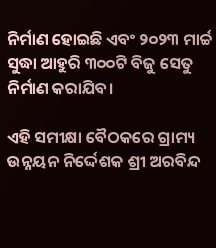ନିର୍ମାଣ ହୋଇଛି ଏବଂ ୨୦୨୩ ମାର୍ଚ୍ଚ ସୁଦ୍ଧା ଆହୁରି ୩୦୦ଟି ବିଜୁ ସେତୁ ନିର୍ମାଣ କରାଯିବ।

ଏହି ସମୀକ୍ଷା ବୈଠକରେ ଗ୍ରାମ୍ୟ ଉନ୍ନୟନ ନିର୍ଦ୍ଦେଶକ ଶ୍ରୀ ଅରବିନ୍ଦ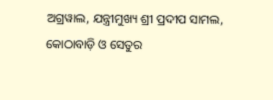ଅଗ୍ରୱାଲ, ଯନ୍ତ୍ରୀମୁଖ୍ୟ ଶ୍ରୀ ପ୍ରଦୀପ ସାମଲ, କୋଠାବାଡ଼ି ଓ ସେତୁର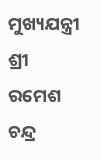ମୁଖ୍ୟଯନ୍ତ୍ରୀ ଶ୍ରୀ ରମେଶ ଚନ୍ଦ୍ର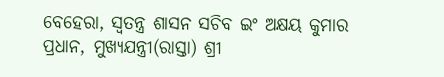ବେହେରା, ସ୍ୱତନ୍ତ୍ର ଶାସନ ସଚିବ ଇଂ ଅକ୍ଷୟ କୁମାର ପ୍ରଧାନ, ମୁଖ୍ୟଯନ୍ତ୍ରୀ(ରାସ୍ତା) ଶ୍ରୀ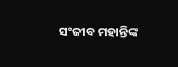ସଂଜୀବ ମହାନ୍ତିଙ୍କ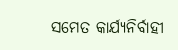ସମେତ କାର୍ଯ୍ୟନିର୍ବାହୀ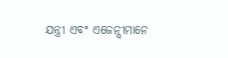ଯନ୍ତ୍ରୀ ଏବଂ ଏଜେନ୍ସୀମାନେ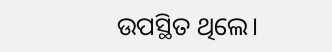ଉପସ୍ଥିତ ଥିଲେ।